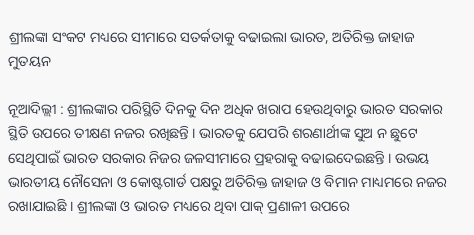ଶ୍ରୀଲଙ୍କା ସଂକଟ ମଧ୍ୟରେ ସୀମାରେ ସତର୍କତାକୁ ବଢାଇଲା ଭାରତ, ଅତିରିକ୍ତ ଜାହାଜ ମୁତୟନ

ନୂଆଦିଲ୍ଲୀ : ଶ୍ରୀଲଙ୍କାର ପରିସ୍ଥିତି ଦିନକୁ ଦିନ ଅଧିକ ଖରାପ ହେଉଥିବାରୁ ଭାରତ ସରକାର ସ୍ଥିତି ଉପରେ ତୀକ୍ଷଣ ନଜର ରଖିଛନ୍ତି । ଭାରତକୁ ଯେପରି ଶରଣାର୍ଥୀଙ୍କ ସୁଅ ନ ଛୁଟେ ସେଥିପାଇଁ ଭାରତ ସରକାର ନିଜର ଜଳସୀମାରେ ପ୍ରହରାକୁ ବଢାଇଦେଇଛନ୍ତି । ଉଭୟ ଭାରତୀୟ ନୌସେନା ଓ କୋଷ୍ଟଗାର୍ଡ ପକ୍ଷରୁ ଅତିରିକ୍ତ ଜାହାଜ ଓ ବିମାନ ମାଧ୍ୟମରେ ନଜର ରଖାଯାଇଛି । ଶ୍ରୀଲଙ୍କା ଓ ଭାରତ ମଧ୍ୟରେ ଥିବା ପାକ୍ ପ୍ରଣାଳୀ ଉପରେ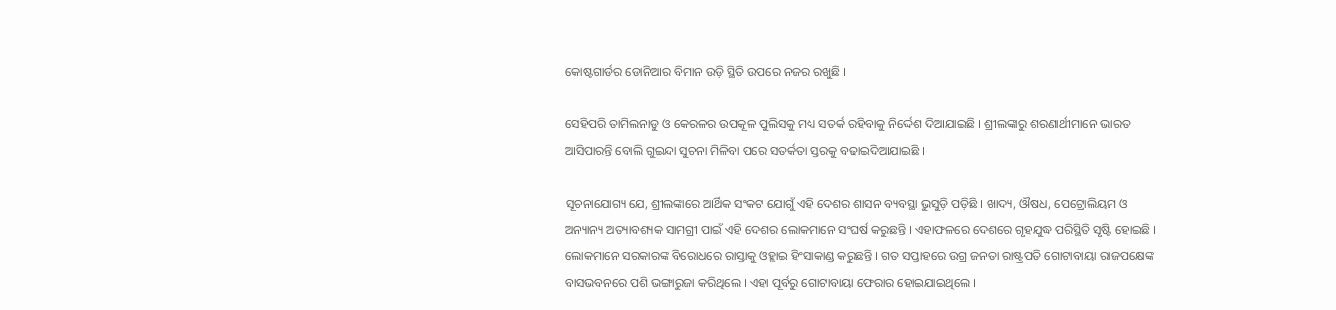କୋଷ୍ଟଗାର୍ଡର ଡୋନିଆର ବିମାନ ଉଡ଼ି ସ୍ଥିତି ଉପରେ ନଜର ରଖୁଛି ।

ସେହିପରି ତାମିଲନାଡୁ ଓ କେରଳର ଉପକୂଳ ପୁଲିସକୁ ମଧ୍ୟ ସତର୍କ ରହିବାକୁ ନିର୍ଦ୍ଦେଶ ଦିଆଯାଇଛି । ଶ୍ରୀଲଙ୍କାରୁ ଶରଣାର୍ଥୀମାନେ ଭାରତ ଆସିପାରନ୍ତି ବୋଲି ଗୁଇନ୍ଦା ସୁଚନା ମିଳିବା ପରେ ସତର୍କତା ସ୍ତରକୁ ବଢାଇଦିଆଯାଇଛି ।

ସୂଚନାଯୋଗ୍ୟ ଯେ, ଶ୍ରୀଲଙ୍କାରେ ଆର୍ଥିକ ସଂକଟ ଯୋଗୁଁ ଏହି ଦେଶର ଶାସନ ବ୍ୟବସ୍ଥା ଭୁସୁଡ଼ି ପଡ଼ିଛି । ଖାଦ୍ୟ, ଔଷଧ, ପେଟ୍ରୋଲିୟମ ଓ ଅନ୍ୟାନ୍ୟ ଅତ୍ୟାବଶ୍ୟକ ସାମଗ୍ରୀ ପାଇଁ ଏହି ଦେଶର ଲୋକମାନେ ସଂଘର୍ଷ କରୁଛନ୍ତି । ଏହାଫଳରେ ଦେଶରେ ଗୃହଯୁଦ୍ଧ ପରିସ୍ଥିତି ସୃଷ୍ଟି ହୋଇଛି । ଲୋକମାନେ ସରକାରଙ୍କ ବିରୋଧରେ ରାସ୍ତାକୁ ଓହ୍ଲାଇ ହିଂସାକାଣ୍ଡ କରୁଛନ୍ତି । ଗତ ସପ୍ତାହରେ ଉଗ୍ର ଜନତା ରାଷ୍ଟ୍ରପତି ଗୋଟାବାୟା ରାଜପକ୍ଷେଙ୍କ ବାସଭବନରେ ପଶି ଭଙ୍ଗାରୁଜା କରିଥିଲେ । ଏହା ପୂର୍ବରୁ ଗୋଟାବାୟା ଫେରାର ହୋଇଯାଇଥିଲେ ।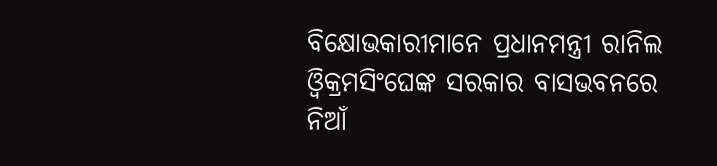ବିକ୍ଷୋଭକାରୀମାନେ ପ୍ରଧାନମନ୍ତ୍ରୀ ରାନିଲ ଓ୍ବିକ୍ରମସିଂଘେଙ୍କ ସରକାର ବାସଭବନରେ ନିଆଁ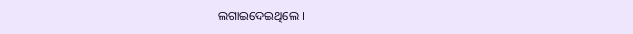ଲଗାଇଦେଇଥିଲେ ।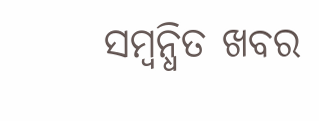ସମ୍ବନ୍ଧିତ ଖବର